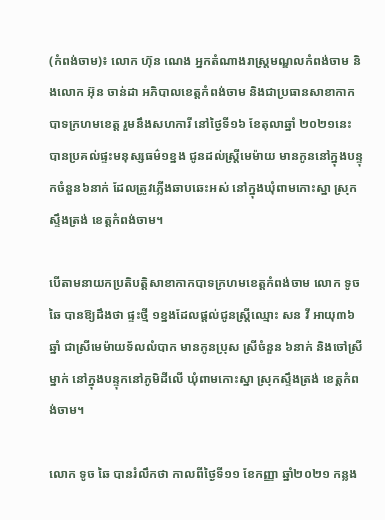(កំពង់ចាម)៖ លោក ហ៊ុន ណេង អ្នកតំណាងរាស្ត្រមណ្ឌលកំពង់ចាម និងលោក អ៊ុន ចាន់ដា អភិបាលខេត្តកំពង់ចាម និងជាប្រធានសាខាកាកបាទក្រហមខេត្ត រួមនឹងសហការី នៅថ្ងៃទី១៦ ខែតុលាឆ្នាំ ២០២១នេះ បានប្រគល់ផ្ទះមនុស្សធម៌១ខ្នង ជូនដល់ស្ត្រីមេម៉ាយ មានកូននៅក្នុងបន្ទុកចំនួន៦នាក់ ដែលត្រូវភ្លើងឆាបឆេះអស់ នៅក្នុងឃុំពាមកោះស្នា ស្រុកស្ទឹងត្រង់ ខេត្តកំពង់ចាម។

បើតាមនាយកប្រតិបត្តិសាខាកាកបាទក្រហមខេត្តកំពង់ចាម លោក ទូច ឆៃ បានឱ្យដឹងថា ផ្ទះថ្មី ១ខ្នងដែលផ្តល់ជូនស្រ្តីឈ្មោះ សន វី អាយុ៣៦ឆ្នាំ ជាស្រីមេម៉ាយទ័លលំបាក មានកូនប្រុស ស្រីចំនួន ៦នាក់ និងចៅស្រីម្នាក់ នៅក្នុងបន្ទុកនៅភូមិដីលើ ឃុំពាមកោះស្នា ស្រុកស្ទឹងត្រង់ ខេត្តកំពង់ចាម។

លោក ទូច ឆៃ បានរំលឹកថា កាលពីថ្ងៃទី១១ ខែកញ្ញា ឆ្នាំ២០២១ កន្លង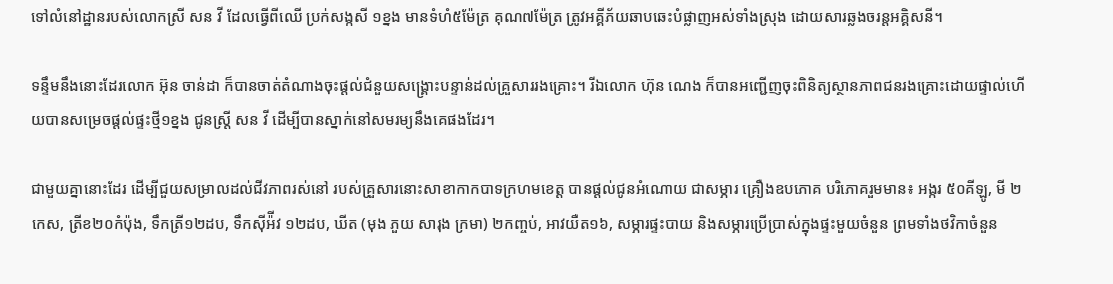ទៅលំនៅដ្ឋានរបស់លោកស្រី សន វី ដែលធ្វើពីឈើ ប្រក់សង្កសី ១ខ្នង មានទំហំ៥ម៉ែត្រ គុណ៧ម៉ែត្រ ត្រូវអគ្គីភ័យឆាបឆេះបំផ្លាញអស់ទាំងស្រុង ដោយសារឆ្លងចរន្តអគ្គិសនី។

ទន្ទឹមនឹងនោះដែរលោក អ៊ុន ចាន់ដា ក៏បានចាត់តំណាងចុះផ្តល់ជំនួយសង្រ្គោះបន្ទាន់ដល់គ្រួសាររងគ្រោះ។ រីឯលោក ហ៊ុន ណេង ក៏បានអញ្ជើញចុះពិនិត្យស្ថានភាពជនរងគ្រោះដោយផ្ទាល់ហើយបានសម្រេចផ្តល់ផ្ទះថ្មី១ខ្នង ជូនស្រ្តី សន វី ដើម្បីបានស្នាក់នៅសមរម្យនឹងគេផងដែរ។

ជាមួយគ្នានោះដែរ ដើម្បីជួយសម្រាលដល់ជីវភាពរស់នៅ របស់គ្រួសារនោះសាខាកាកបាទក្រហមខេត្ត បានផ្តល់ជូនអំណោយ ជាសម្ភារ គ្រឿងឧបភោគ បរិភោគរួមមាន៖ អង្ករ ៥០គីឡូ, មី ២កេស, ត្រីខ២០កំប៉ុង, ទឹកត្រី១២ដប, ទឹកស៊ីអ៉ីវ ១២ដប, ឃីត (មុង ភួយ សារុង ក្រមា) ២កញ្ចប់, អាវយឺត១៦, សម្ភារផ្ទះបាយ និងសម្ភារប្រេីប្រាស់ក្នុងផ្ទះមួយចំនួន ព្រមទាំងថវិកាចំនួន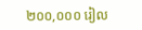២០០,០០០ រៀល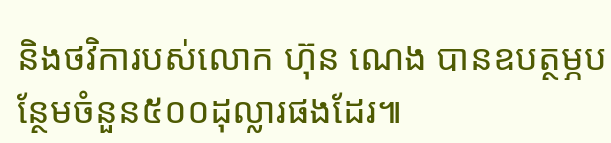និងថវិការបស់លោក ហ៊ុន ណេង បានឧបត្ថម្ភបន្ថែមចំនួន៥០០ដុល្លារផងដែរ៕